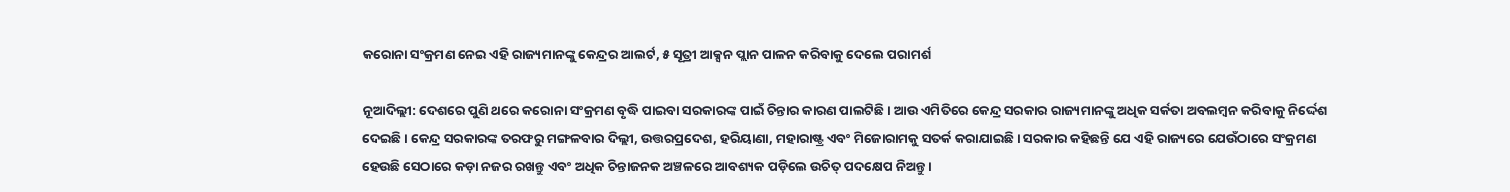କରୋନା ସଂକ୍ରମଣ ନେଇ ଏହି ରାଜ୍ୟମାନଙ୍କୁ କେନ୍ଦ୍ରର ଆଲର୍ଟ, ୫ ସୂତ୍ରୀ ଆକ୍ସନ ପ୍ଲାନ ପାଳନ କରିବାକୁ ଦେଲେ ପରାମର୍ଶ

ନୂଆଦିଲ୍ଲୀ: ଦେଶରେ ପୁଣି ଥରେ କରୋନା ସଂକ୍ରମଣ ବୃଦ୍ଧି ପାଇବା ସରକାରଙ୍କ ପାଇଁ ଚିନ୍ତାର କାରଣ ପାଲଟିଛି । ଆଉ ଏମିତିରେ କେନ୍ଦ୍ର ସରକାର ରାଜ୍ୟମାନଙ୍କୁ ଅଧିକ ସର୍କତା ଅବଲମ୍ବନ କରିବାକୁ ନିର୍ଦ୍ଦେଶ ଦେଇଛି । କେନ୍ଦ୍ର ସରକାରଙ୍କ ତରଫରୁ ମଙ୍ଗଳବାର ଦିଲ୍ଲୀ, ଉତ୍ତରପ୍ରଦେଶ, ହରିୟାଣା, ମହାରାଷ୍ଟ୍ର ଏବଂ ମିଜୋରାମକୁ ସତର୍କ କରାଯାଇଛି । ସରକାର କହିଛନ୍ତି ଯେ ଏହି ରାଜ୍ୟରେ ଯେଉଁଠାରେ ସଂକ୍ରମଣ ହେଉଛି ସେଠାରେ କଡ଼ା ନଜର ରଖନ୍ତୁ ଏବଂ ଅଧିକ ଚିନ୍ତାଜନକ ଅଞ୍ଚଳରେ ଆବଶ୍ୟକ ପଡ଼ିଲେ ଉଚିତ୍ ପଦକ୍ଷେପ ନିଅନ୍ତୁ ।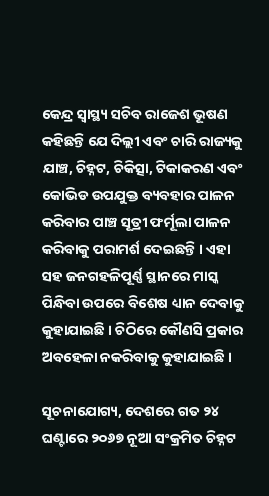କେନ୍ଦ୍ର ସ୍ୱାସ୍ଥ୍ୟ ସଚିବ ରାଜେଶ ଭୂଷଣ କହିଛନ୍ତି ଯେ ଦିଲ୍ଲୀ ଏବଂ ଚାରି ରାଜ୍ୟକୁ ଯାଞ୍ଚ, ଚିହ୍ନଟ, ଚିକିତ୍ସା, ଟିକାକରଣ ଏବଂ କୋଭିଡ ଉପଯୁକ୍ତ ବ୍ୟବହାର ପାଳନ କରିବାର ପାଞ୍ଚ ସୂତ୍ରୀ ଫର୍ମୂଲା ପାଳନ କରିବାକୁ ପରାମର୍ଶ ଦେଇଛନ୍ତି । ଏହା ସହ ଜନଗହଳିପୂର୍ଣ୍ଣ ସ୍ଥାନରେ ମାସ୍କ ପିନ୍ଧିବା ଉପରେ ବିଶେଷ ଧ୍ୟାନ ଦେବାକୁ କୁହାଯାଇଛି । ଚିଠିରେ କୌଣସି ପ୍ରକାର ଅବହେଳା ନକରିବାକୁ କୁହାଯାଇଛି ।

ସୂଚନାଯୋଗ୍ୟ, ଦେଶରେ ଗତ ୨୪ ଘଣ୍ଟାରେ ୨୦୬୭ ନୂଆ ସଂକ୍ରମିତ ଚିହ୍ନଟ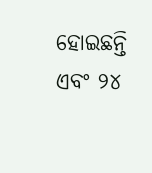ହୋଇଛନ୍ତି ଏବଂ ୨୪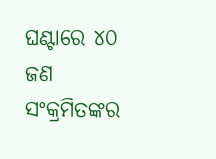ଘଣ୍ଟାରେ ୪୦ ଜଣ ସଂକ୍ରମିତଙ୍କର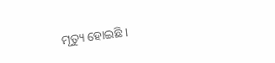ମୃତ୍ୟୁ ହୋଇଛି ।